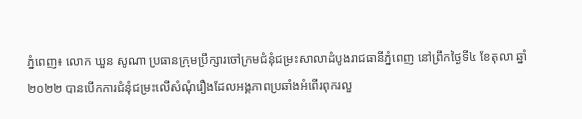ភ្នំពេញ៖ លោក ឃួន សូណា ប្រធានក្រុមប្រឹក្សារចៅក្រមជំនុំជម្រះសាលាដំបូងរាជធានីភ្នំពេញ នៅព្រឹកថ្ងៃទី៤ ខែតុលា ឆ្នាំ២០២២ បានបើកការជំនុំជម្រះលើសំណុំរឿងដែលអង្គភាពប្រឆាំងអំពើរពុករលួ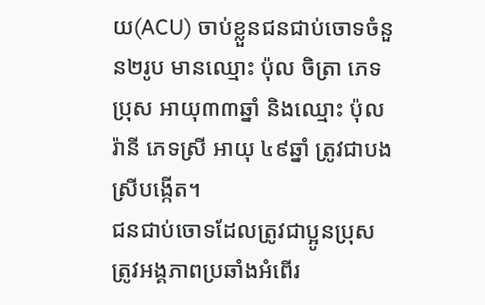យ(ACU) ចាប់ខ្លួនជនជាប់ចោទចំនួន២រូប មានឈ្មោះ ប៉ុល ចិត្រា ភេទប្រុស អាយុ៣៣ឆ្នាំ និងឈ្មោះ ប៉ុល រ៉ានី ភេទស្រី អាយុ ៤៩ឆ្នាំ ត្រូវជាបងស្រីបង្កើត។
ជនជាប់ចោទដែលត្រូវជាប្អូនប្រុស ត្រូវអង្គភាពប្រឆាំងអំពើរ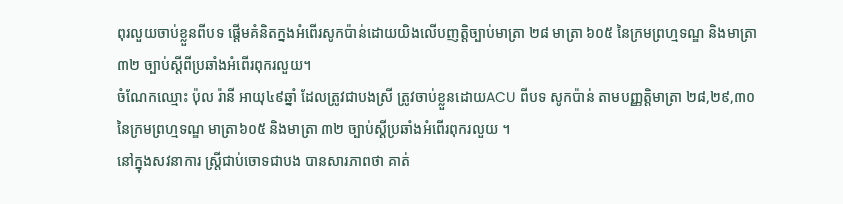ពុរលួយចាប់ខ្លួនពីបទ ផ្តើមគំនិតក្នងអំពើរសូកប៉ាន់ដោយយិងលើបញត្តិច្បាប់មាត្រា ២៨ មាត្រា ៦០៥ នៃក្រមព្រហ្មទណ្ឌ និងមាត្រា ៣២ ច្បាប់ស្តីពីប្រឆាំងអំពើរពុករលួយ។
ចំណែកឈ្មោះ ប៉ុល រ៉ានី អាយុ៤៩ឆ្នាំ ដែលត្រូវជាបងស្រី ត្រូវចាប់ខ្លួនដោយACU ពីបទ សូកប៉ាន់ តាមបញ្ញត្តិមាត្រា ២៨,២៩,៣០ នៃក្រមព្រហ្មទណ្ឌ មាត្រា៦០៥ និងមាត្រា ៣២ ច្បាប់ស្តីប្រឆាំងអំពើរពុករលួយ ។
នៅក្នុងសវនាការ ស្ត្រីជាប់ចោទជាបង បានសារភាពថា គាត់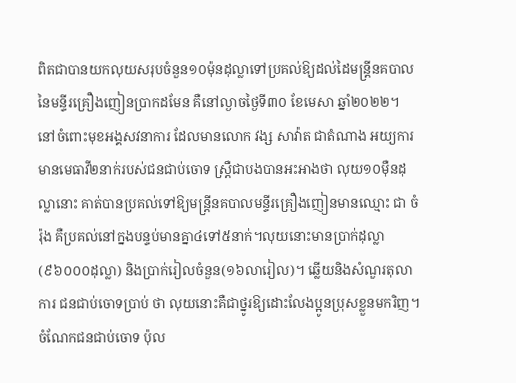ពិតជាបានយកលុយសរុបចំនួន១០ម៉ុនដុល្លាទៅប្រគល់ឱ្យដល់ដៃមន្ត្រីនគបាលនៃមន្ទីរគ្រឿងញៀនប្រាកដមែន គឺនៅល្ងាចថ្ងៃទី៣០ ខែមេសា ឆ្នាំ២០២២។
នៅចំពោះមុខអង្គសវនាការ ដែលមានលោក វង្ស សាវ៉ាត ជាតំណាង អយ្យការ មានមេធាវី២នាក់របស់ជនជាប់ចោទ ស្ត្រឺជាបងបានអះអាងថា លុយ១០ម៉ឺនដុល្លានោះ គាត់បានប្រគល់ទៅឱ្យមន្ត្រីនគបាលមន្ទីរគ្រឿងញៀនមានឈ្មោះ ជា ចំរ៉ុង គឺប្រគល់នៅក្នងបន្ទប់មានគ្នា៤ទៅ៥នាក់។លុយនោះមានប្រាក់ដុល្លា (៩៦០០០ដុល្លា) និងប្រាក់រៀលចំនួន(១៦លារៀល)។ ឆ្លើយនិងសំណួរតុលាការ ជនជាប់ចោទប្រាប់ ថា លុយនោះគឺជាថ្នូរឱ្យដោះលែងប្អូនប្រុសខ្លួនមករិញ។
ចំណែកជនជាប់ចោទ ប៉ុល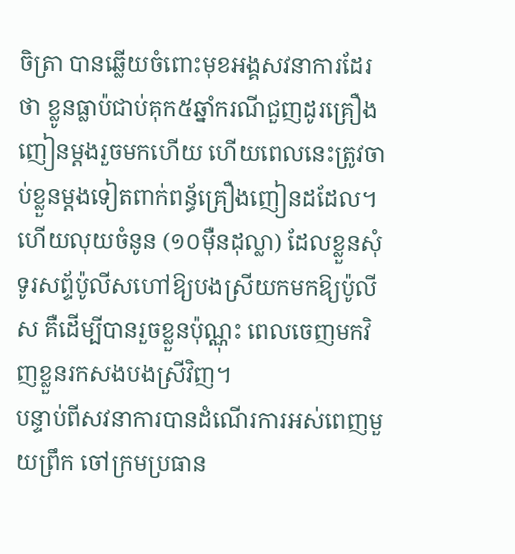ចិត្រា បានឆ្លើយចំពោះមុខអង្គសវនាការដែរថា ខ្លូនធ្លាប៉ជាប់គុក៥ឆ្នាំករណីជួញដូរគ្រឿងញៀនម្តងរួចមកហើយ ហើយពេលនេះត្រូវចាប់ខ្លួនម្តងទៀតពាក់ពន្ធ័គ្រឿងញៀនដដែល។ ហើយលុយចំនូន (១០ម៉ឺនដុល្លា) ដែលខ្លួនសុំទូរសព្ទ័ប៉ូលីសហៅឱ្យបងស្រីយកមកឱ្យប៉ូលីស គឺដើម្បីបានរួចខ្លួនប៉ុណ្ណុះ ពេលចេញមកវិញខ្លួនរកសងបងស្រីវិញ។
បន្ទាប់ពីសវនាការបានដំណើរការអស់ពេញមួយព្រឹក ចៅក្រមប្រធាន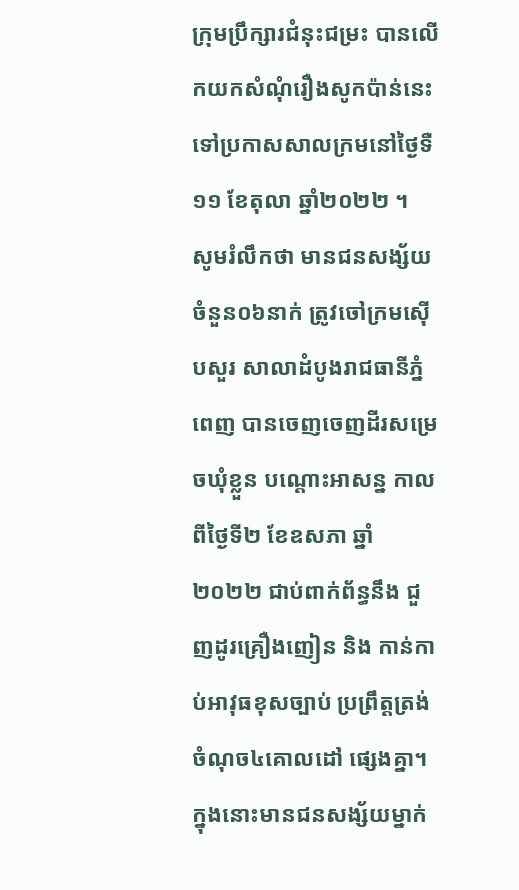ក្រុមប្រឹក្សារជំនុះជម្រះ បានលើកយកសំណុំរឿងសូកប៉ាន់នេះ ទៅប្រកាសសាលក្រមនៅថ្ងៃទឺ១១ ខែតុលា ឆ្នាំ២០២២ ។
សូមរំលឹកថា មានជនសង្ស័យចំនួន០៦នាក់ ត្រូវចៅក្រមស៊ើបសួរ សាលាដំបូងរាជធានីភ្នំពេញ បានចេញចេញដីរសម្រេចឃុំខ្លួន បណ្ដោះអាសន្ន កាលពីថ្ងៃទី២ ខែឧសភា ឆ្នាំ២០២២ ជាប់ពាក់ព័ន្ធនឹង ជួញដូរគ្រឿងញៀន និង កាន់កាប់អាវុធខុសច្បាប់ ប្រព្រឹត្តត្រង់ចំណុច៤គោលដៅ ផ្សេងគ្នា។ ក្នុងនោះមានជនសង្ស័យម្នាក់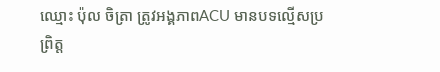ឈ្មោះ ប៉ុល ចិត្រា ត្រូវអង្គភាពACU មានបទល្មើសប្រព្រិត្ត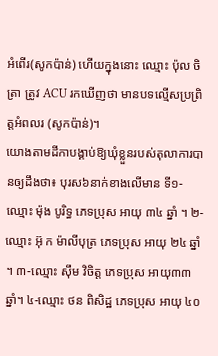អំពើរ(សូកប៉ាន់) ហើយក្នុងនោះ ឈ្មោះ ប៉ុល ចិត្រា ត្រូវ ACU រកឃើញថា មានបទល្មើសប្រព្រិត្តអំពលរ (សូកប៉ាន់)។
យោងតាមដីកាបង្គាប់ឱ្យឃុំខ្លួនរបស់តុលាការបានឲ្យដឹងថា៖ បុរស៦នាក់ខាងលើមាន ទី១- ឈ្មោះ ម៉ុង បូរិទ្ធ ភេទប្រុស អាយុ ៣៤ ឆ្នាំ ។ ២-ឈ្មោះ អ៊ុ ក ម៉ាលីបុត្រ ភេទប្រុស អាយុ ២៤ ឆ្នាំ ។ ៣-ឈ្មោះ ស៊ឹម វិចិត្ត ភេទប្រុស អាយុ៣៣ឆ្នាំ។ ៤-ឈ្មោះ ថន ពិសិដ្ឋ ភេទប្រុស អាយុ ៤០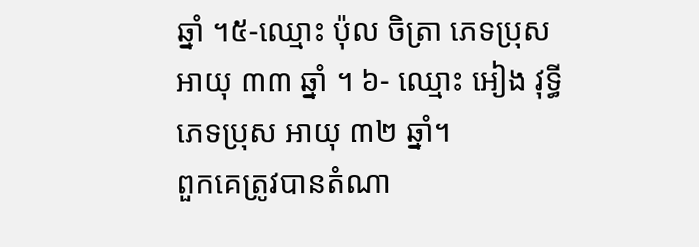ឆ្នាំ ។៥-ឈ្មោះ ប៉ុល ចិត្រា ភេទប្រុស អាយុ ៣៣ ឆ្នាំ ។ ៦- ឈ្មោះ អៀង វុទ្ធី ភេទប្រុស អាយុ ៣២ ឆ្នាំ។
ពួកគេត្រូវបានតំណា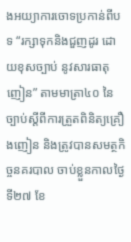ងអយ្យាការចោទប្រកាន់ពីបទ “រក្សាទុកនិងជួញដូរ ដោយខុសច្បាប់ នូវសារធាតុញៀន” តាមមាត្រា៤០ នៃច្បាប់ស្តីពីការត្រួតពិនិត្យគ្រឿងញៀន និងត្រូវបានសមត្ថកិច្ចនគរបាល ចាប់ខ្លួនកាលថ្ងៃទី២៧ ខែ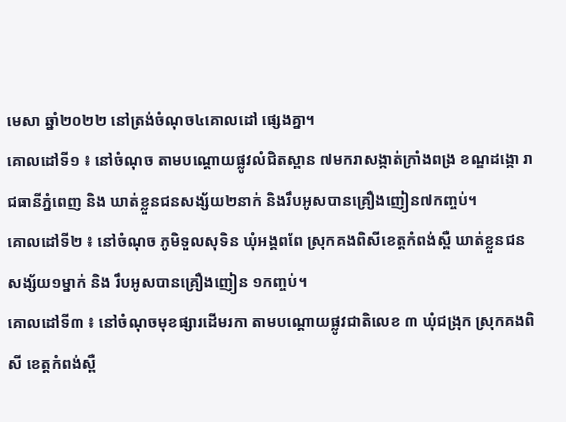មេសា ឆ្នាំ២០២២ នៅត្រង់ចំណុច៤គោលដៅ ផ្សេងគ្នា។
គោលដៅទី១ ៖ នៅចំណុច តាមបណ្តោយផ្លូវលំជិតស្ពាន ៧មករាសង្កាត់ក្រាំងពង្រ ខណ្ឌដង្កោ រាជធានីភ្នំពេញ និង ឃាត់ខ្លួនជនសង្ស័យ២នាក់ និងរឹបអូសបានគ្រឿងញៀន៧កញ្ចប់។
គោលដៅទី២ ៖ នៅចំណុច ភូមិទួលសុទិន ឃុំអង្គពពែ ស្រុកគងពិសីខេត្តកំពង់ស្ពឺ ឃាត់ខ្លួនជនសង្ស័យ១ម្នាក់ និង រឹបអូសបានគ្រឿងញៀន ១កញ្ចប់។
គោលដៅទី៣ ៖ នៅចំណុចមុខផ្សារដើមរកា តាមបណ្តោយផ្លូវជាតិលេខ ៣ ឃុំជង្រុក ស្រុកគងពិសី ខេត្តកំពង់ស្ពឺ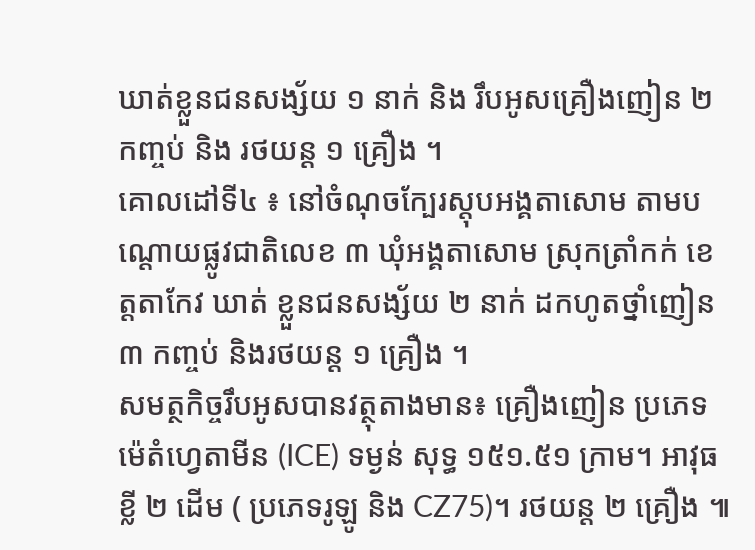ឃាត់ខ្លួនជនសង្ស័យ ១ នាក់ និង រឹបអូសគ្រឿងញៀន ២ កញ្ចប់ និង រថយន្ត ១ គ្រឿង ។
គោលដៅទី៤ ៖ នៅចំណុចក្បែរស្តុបអង្គតាសោម តាមបណ្តោយផ្លូវជាតិលេខ ៣ ឃុំអង្គតាសោម ស្រុកត្រាំកក់ ខេត្តតាកែវ ឃាត់ ខ្លួនជនសង្ស័យ ២ នាក់ ដកហូតថ្នាំញៀន ៣ កញ្ចប់ និងរថយន្ត ១ គ្រឿង ។
សមត្ថកិច្ចរឹបអូសបានវត្ថុតាងមាន៖ គ្រឿងញៀន ប្រភេទ ម៉េតំហ្វេតាមីន (ICE) ទម្ងន់ សុទ្ធ ១៥១.៥១ ក្រាម។ អាវុធ ខ្លី ២ ដើម ( ប្រភេទរូឡូ និង CZ75)។ រថយន្ត ២ គ្រឿង ៕